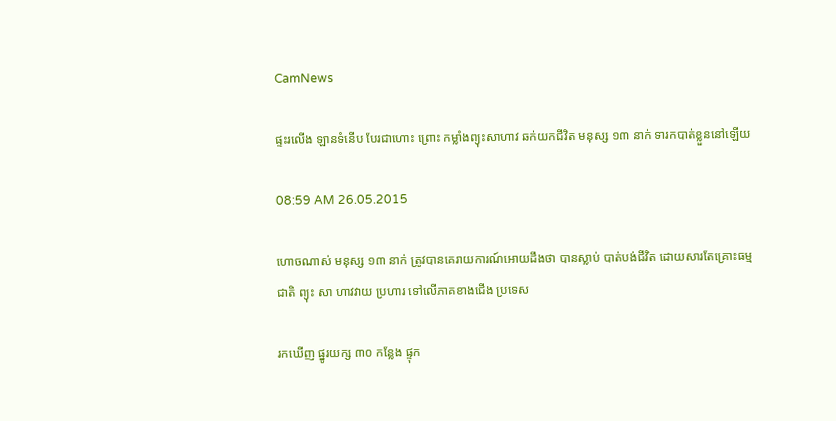CamNews

ផ្ទះរលើង ឡានទំនើប បែរជាហោះ ព្រោះ កម្លាំងព្យុះសាហាវ ឆក់យកជីវិត មនុស្ស ១៣ នាក់ ទារកបាត់ខ្លួននៅឡើយ

08:59 AM 26.05.2015

ហោចណាស់ មនុស្ស ១៣ នាក់ ត្រូវបានគេរាយការណ៍អោយដឹងថា បានស្លាប់ បាត់បង់ជីវិត ដោយសារតែគ្រោះធម្មជាតិ ព្យុះ សា ហាវវាយ ប្រហារ ទៅលើភាគខាងជើង ប្រទេស

រកឃើញ ផ្នូរយក្ស ៣០ កន្លែង ផ្ទុក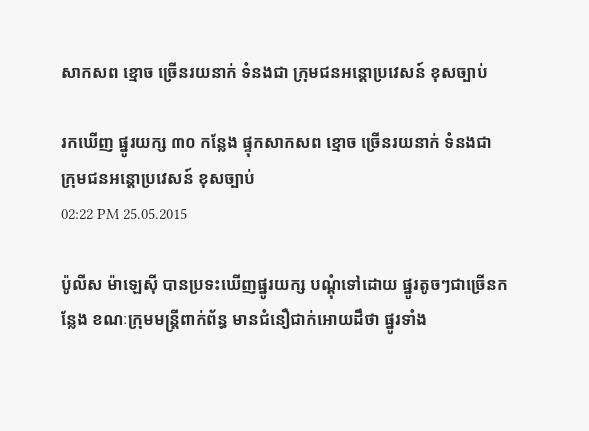សាកសព ខ្មោច ច្រើនរយនាក់ ទំនងជា ក្រុមជនអន្តោប្រវេសន៍ ខុសច្បាប់

រកឃើញ ផ្នូរយក្ស ៣០ កន្លែង ផ្ទុកសាកសព ខ្មោច ច្រើនរយនាក់ ទំនងជា ក្រុមជនអន្តោប្រវេសន៍ ខុសច្បាប់
02:22 PM 25.05.2015

ប៉ូលីស ម៉ាឡេស៊ី បានប្រទះឃើញផ្នូរយក្ស បណ្តុំទៅដោយ ផ្នូរតូចៗជាច្រើនកន្លែង ខណៈក្រុមមន្រ្តីពាក់ព័ន្ធ មានជំនឿជាក់អោយដឹថា ផ្នូរទាំង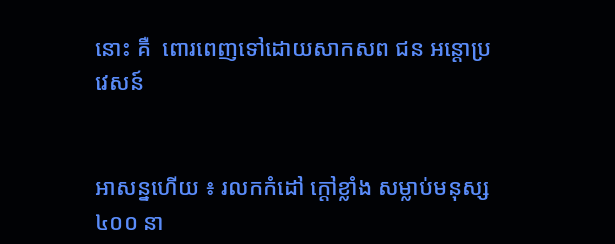នោះ គឺ  ពោរពេញទៅដោយសាកសព ជន អន្តោប្រវេសន៍


អាសន្នហើយ ៖ រលកកំដៅ ក្តៅខ្លាំង សម្លាប់មនុស្ស ៤០០ នា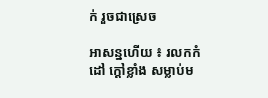ក់ រួចជាស្រេច

អាសន្នហើយ ៖ រលកកំដៅ ក្តៅខ្លាំង សម្លាប់ម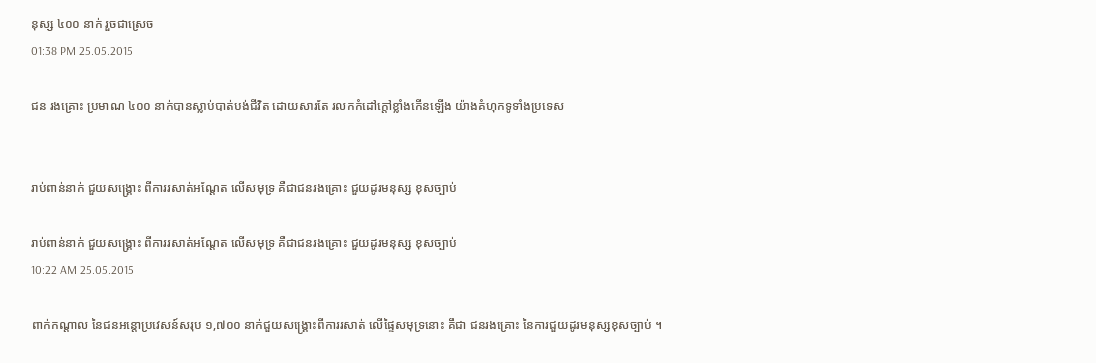នុស្ស ៤០០ នាក់ រួចជាស្រេច
01:38 PM 25.05.2015

ជន រងគ្រោះ ប្រមាណ ៤០០ នាក់បានស្លាប់បាត់បង់ជីវិត ដោយសារតែ រលកកំដៅក្តៅខ្លាំងកើនឡើង យ៉ាងគំហុកទូទាំងប្រទេស


រាប់ពាន់នាក់ ជួយសង្គ្រោះ ពីការរសាត់អណ្តែត លើសមុទ្រ គឺជាជនរងគ្រោះ ជួយដូរមនុស្ស ខុសច្បាប់

រាប់ពាន់នាក់ ជួយសង្គ្រោះ ពីការរសាត់អណ្តែត លើសមុទ្រ គឺជាជនរងគ្រោះ ជួយដូរមនុស្ស ខុសច្បាប់
10:22 AM 25.05.2015

ពាក់កណ្តាល នៃជនអន្តោប្រវេសន៍សរុប ១,៧០០ នាក់ជួយសង្គ្រោះពីការរសាត់ លើផ្ទៃសមុទ្រនោះ គឹជា ជនរងគ្រោះ នៃការជួយដូរមនុស្សខុសច្បាប់ ។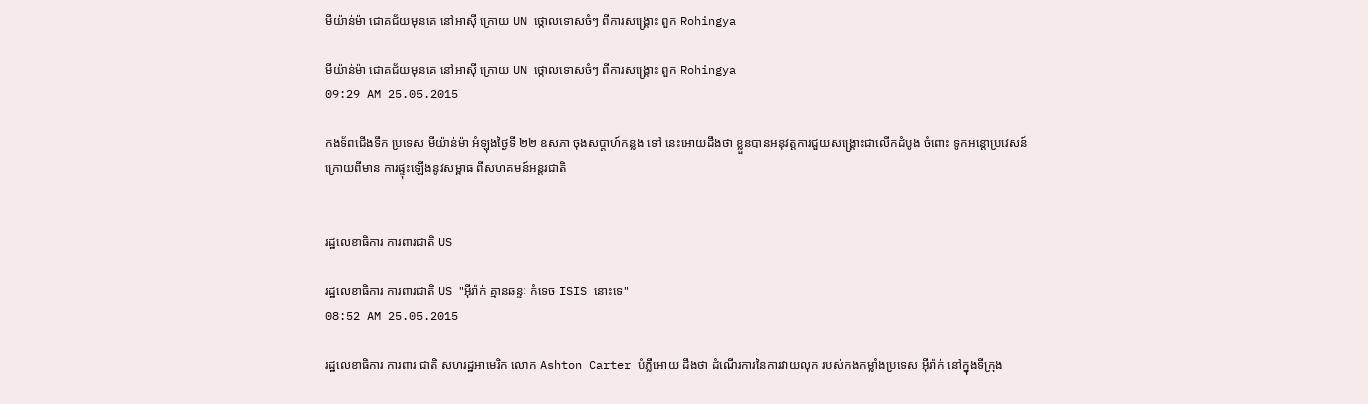មីយ៉ាន់ម៉ា ជោគជ័យមុនគេ នៅអាស៊ី ក្រោយ UN ថ្កោលទោសចំៗ ពីការសង្គ្រោះ ពួក Rohingya

មីយ៉ាន់ម៉ា ជោគជ័យមុនគេ នៅអាស៊ី ក្រោយ UN ថ្កោលទោសចំៗ ពីការសង្គ្រោះ ពួក Rohingya
09:29 AM 25.05.2015

កងទ័ពជើងទឹក ប្រទេស មីយ៉ាន់ម៉ា អំឡុងថ្ងៃទី ២២ ឧសភា ចុងសប្តាហ៍កន្លង ទៅ នេះអោយដឹងថា ខ្លួនបានអនុវត្តការជួយសង្គ្រោះជាលើកដំបូង ចំពោះ ទូកអន្តោប្រវេសន៍ក្រោយពីមាន ការផ្ទុះឡើងនូវសម្ពាធ ពីសហគមន៍អន្តរជាតិ


រដ្ឋលេខាធិការ ការពារជាតិ US

រដ្ឋលេខាធិការ ការពារជាតិ US "អ៊ីរ៉ាក់ គ្មានឆន្ទៈ កំទេច ISIS នោះទេ"
08:52 AM 25.05.2015

រដ្ឋលេខាធិការ ការពារ ជាតិ សហរដ្ឋអាមេរិក លោក Ashton Carter បំភ្លឹអោយ ដឹងថា ដំណើរការនៃការវាយលុក របស់កងកម្លាំងប្រទេស អ៊ីរ៉ាក់ នៅក្នុងទីក្រុង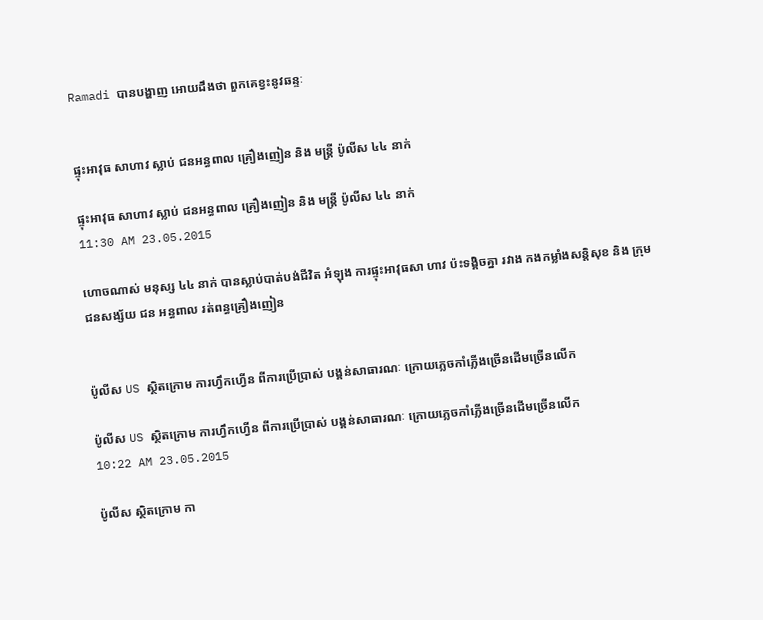Ramadi បានបង្ហាញ អោយដឹងថា ពួកគេខ្វះនូវឆន្ទៈ


ផ្ទុះអាវុធ សាហាវ ស្លាប់ ជនអន្ធពាល គ្រឿងញៀន និង មន្រ្តី ប៉ូលីស ៤៤ នាក់

ផ្ទុះអាវុធ សាហាវ ស្លាប់ ជនអន្ធពាល គ្រឿងញៀន និង មន្រ្តី ប៉ូលីស ៤៤ នាក់
11:30 AM 23.05.2015

ហោចណាស់ មនុស្ស ៤៤ នាក់ បានស្លាប់បាត់បង់ជីវិត អំឡុង ការផ្ទុះអាវុធសា ហាវ ប៉ះទង្គិចគ្នា រវាង កងកម្លាំងសន្តិសុខ និង ក្រុម ជនសង្ស័យ ជន អន្ធពាល រត់ពន្ធគ្រឿងញៀន


ប៉ូលីស US ស្ថិតក្រោម ការហ្វឹកហ្វើន ពីការប្រើប្រាស់ បង្គន់សាធារណៈ ក្រោយភ្លេចកាំភ្លើងច្រើនដើមច្រើនលើក

ប៉ូលីស US ស្ថិតក្រោម ការហ្វឹកហ្វើន ពីការប្រើប្រាស់ បង្គន់សាធារណៈ ក្រោយភ្លេចកាំភ្លើងច្រើនដើមច្រើនលើក
10:22 AM 23.05.2015

ប៉ូលីស ស្ថិតក្រោម កា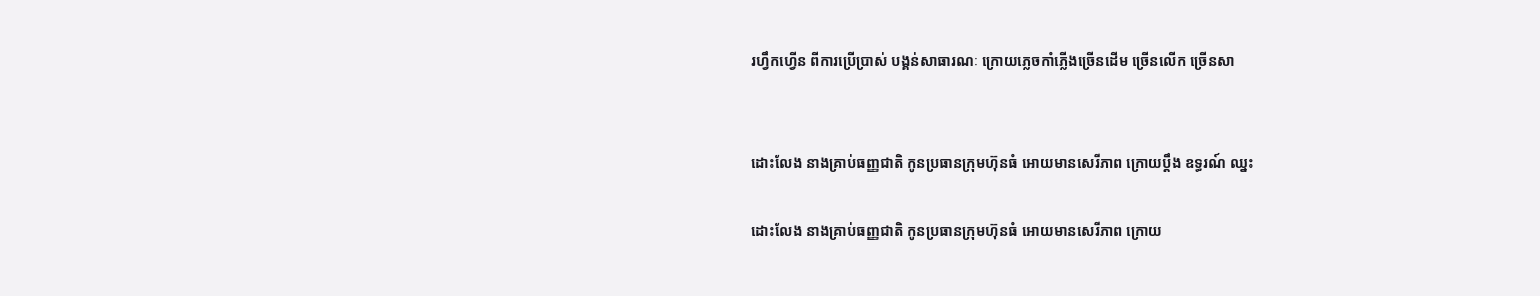រហ្វឹកហ្វើន ពីការប្រើប្រាស់ បង្គន់សាធារណៈ ក្រោយភ្លេចកាំភ្លើងច្រើនដើម ច្រើនលើក ច្រើនសា


ដោះលែង នាងគ្រាប់ធញ្ញជាតិ កូនប្រធានក្រុមហ៊ុនធំ អោយមានសេរីភាព ក្រោយប្តឹង ឧទ្ធរណ៍ ឈ្នះ

ដោះលែង នាងគ្រាប់ធញ្ញជាតិ កូនប្រធានក្រុមហ៊ុនធំ អោយមានសេរីភាព ក្រោយ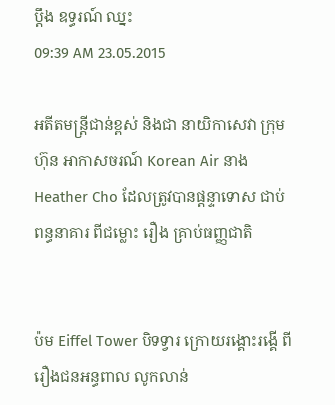ប្តឹង ឧទ្ធរណ៍ ឈ្នះ
09:39 AM 23.05.2015

អតីតមន្រ្តីជាន់ខ្ពស់ និងជា នាយិកាសេវា ក្រុមហ៊ុន អាកាសចរណ៍ Korean Air នាង Heather Cho ដែលត្រូវបានផ្តន្ទាទោស ជាប់ពន្ធនាគារ ពីជម្លោះ រឿង គ្រាប់ធញ្ញជាតិ


ប៉ម Eiffel Tower បិទទ្វារ ក្រោយរង្គោះរង្គើ ពីរឿងជនអន្ធពាល លូកលាន់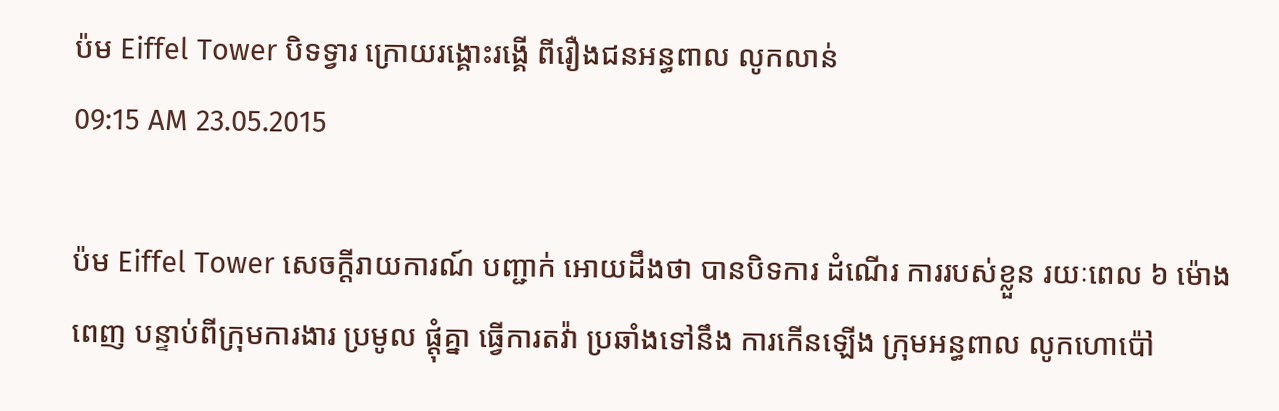ប៉ម Eiffel Tower បិទទ្វារ ក្រោយរង្គោះរង្គើ ពីរឿងជនអន្ធពាល លូកលាន់
09:15 AM 23.05.2015

ប៉ម Eiffel Tower សេចក្តីរាយការណ៍ បញ្ជាក់ អោយដឹងថា បានបិទការ ដំណើរ ការរបស់ខ្លួន រយៈពេល ៦ ម៉ោងពេញ បន្ទាប់ពីក្រុមការងារ ប្រមូល ផ្តុំគ្នា ធ្វើការតវ៉ា ប្រឆាំងទៅនឹង ការកើនឡើង ក្រុមអន្ធពាល លូកហោប៉ៅ